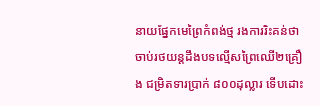នាយផ្នែកមេព្រៃកំពង់ថ្ម រងការរិះគន់ថា ចាប់រថយន្តដឹងបទល្មើសព្រៃឈើ២គ្រឿង ជម្រិតទារប្រាក់ ៨០០ដុល្លារ ទើបដោះ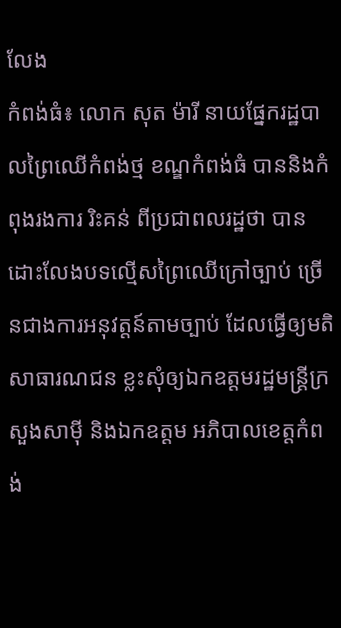លែង
កំពង់ធំ៖ លោក សុត ម៉ារី នាយផ្នែករដ្ឋបាលព្រៃឈើកំពង់ថ្ម ខណ្ឌកំពង់ធំ បាននិងកំពុងរងការ រិះគន់ ពីប្រជាពលរដ្ឋថា បានដោះលែងបទល្មើសព្រៃឈើក្រៅច្បាប់ ច្រើនជាងការអនុវត្តន៍តាមច្បាប់ ដែលធ្វើឲ្យមតិសាធារណជន ខ្លះសុំឲ្យឯកឧត្ដមរដ្ឋមន្ត្រីក្រសួងសាម៉ី និងឯកឧត្ដម អភិបាលខេត្តកំពង់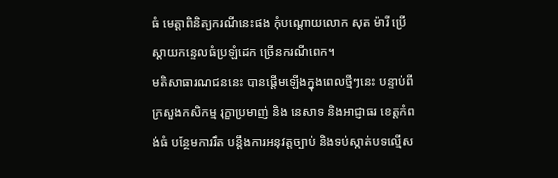ធំ មេត្តាពិនិត្យករណីនេះផង កុំបណ្ដោយលោក សុត ម៉ារី ប្រើស្ដាយកន្ទេលធំប្រឡំដេក ច្រើនករណីពេក។
មតិសាធារណជននេះ បានផ្ដើមឡើងក្នុងពេលថ្មីៗនេះ បន្ទាប់ពីក្រសួងកសិកម្ម រុក្ខាប្រមាញ់ និង នេសាទ និងអាជ្ញាធរ ខេត្តកំពង់ធំ បន្ថែមការរឹត បន្តឹងការអនុវត្តច្បាប់ និងទប់ស្កាត់បទល្មើស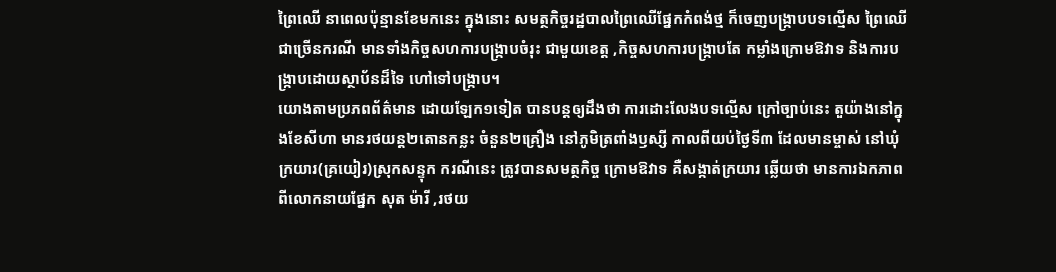ព្រៃឈើ នាពេលប៉ុន្មានខែមកនេះ ក្នុងនោះ សមត្ថកិច្ចរដ្ឋបាលព្រៃឈើផ្នែកកំពង់ថ្ម ក៏ចេញបង្ក្រាបបទល្មើស ព្រៃឈើជាច្រើនករណី មានទាំងកិច្ចសហការបង្ក្រាបចំរុះ ជាមួយខេត្ត ,កិច្ចសហការបង្ក្រាបតែ កម្លាំងក្រោមឱវាទ និងការបង្ក្រាបដោយស្ថាប័នដ៏ទៃ ហៅទៅបង្ក្រាប។
យោងតាមប្រភពព័ត៌មាន ដោយឡែក១ទៀត បានបន្តឲ្យដឹងថា ការដោះលែងបទល្មើស ក្រៅច្បាប់នេះ តួយ៉ាងនៅក្នុងខែសីហា មានរថយន្ត២តោនកន្លះ ចំនួន២គ្រឿង នៅភូមិត្រពាំងឫស្សី កាលពីយប់ថ្ងៃទី៣ ដែលមានម្ចាស់ នៅឃុំក្រយារ(គ្រយៀរ)ស្រុកសន្ទុក ករណីនេះ ត្រូវបានសមត្ថកិច្ច ក្រោមឱវាទ គឺសង្កាត់ក្រយារ ឆ្លើយថា មានការឯកភាពពីលោកនាយផ្នែក សុត ម៉ារី ,រថយ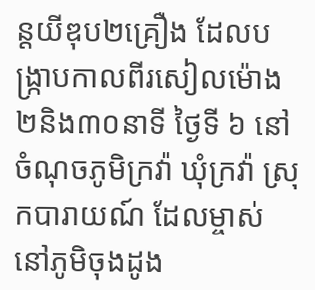ន្តយីឌុប២គ្រឿង ដែលបង្ក្រាបកាលពីរសៀលម៉ោង២និង៣០នាទី ថ្ងៃទី ៦ នៅចំណុចភូមិក្រវ៉ា ឃុំក្រវ៉ា ស្រុកបារាយណ៍ ដែលម្ចាស់ នៅភូមិចុងដូង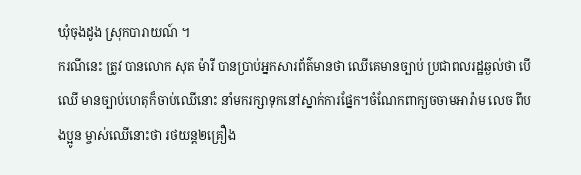ឃុំចុងដូង ស្រុកបារាយណ៍ ។
ករណីនេះ ត្រូវ បានលោក សុត ម៉ារី បានប្រាប់អ្នកសារព័ត៌មានថា ឈើគេមានច្បាប់ ប្រជាពលរដ្ឋឆ្ងល់ថា បើឈើ មានច្បាប់ហេតុក៏ចាប់ឈើនោះ នាំមករក្សាទុកនៅស្នាក់ការផ្នែក។ចំណែកពាក្យចចាមអារ៉ាម លេច ពីបងប្អូន ម្ចាស់ឈើនោះថា រថយន្ត២គ្រឿង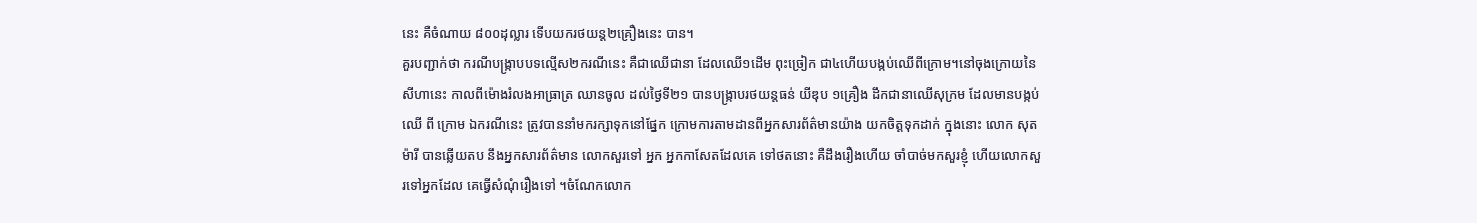នេះ គឺចំណាយ ៨០០ដុល្លារ ទើបយករថយន្ត២គ្រឿងនេះ បាន។
គួរបញ្ជាក់ថា ករណីបង្ក្រាបបទល្មើស២ករណីនេះ គឺជាឈើជានា ដែលឈើ១ដើម ពុះច្រៀក ជា៤ហើយបង្កប់ឈើពីក្រោម។នៅចុងក្រោយនៃសីហានេះ កាលពីម៉ោងរំលងអាធ្រាត្រ ឈានចូល ដល់ថ្ងៃទី២១ បានបង្ក្រាបរថយន្តធន់ យីឌុប ១គ្រឿង ដឹកជានាឈើសុក្រម ដែលមានបង្កប់ឈើ ពី ក្រោម ឯករណីនេះ ត្រូវបាននាំមករក្សាទុកនៅផ្នែក ក្រោមការតាមដានពីអ្នកសារព័ត៌មានយ៉ាង យកចិត្តទុកដាក់ ក្នុងនោះ លោក សុត ម៉ារី បានឆ្លើយតប នឹងអ្នកសារព័ត៌មាន លោកសួរទៅ អ្នក អ្នកកាសែតដែលគេ ទៅថតនោះ គឺដឹងរឿងហើយ ចាំបាច់មកសួរខ្ញុំ ហើយលោកសួរទៅអ្នកដែល គេធ្វើសំណុំរឿងទៅ ។ចំណែកលោក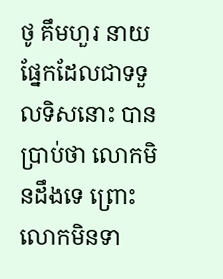ថូ គឹមហួរ នាយផ្នែកដែលជាទទួលទិសនោះ បានប្រាប់ថា លោកមិនដឹងទេ ព្រោះលោកមិនទា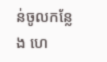ន់ចូលកន្លែង ហេ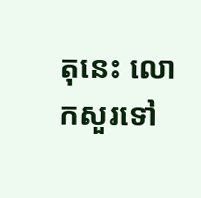តុនេះ លោកសួរទៅ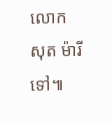លោក សុត ម៉ារីទៅ៕